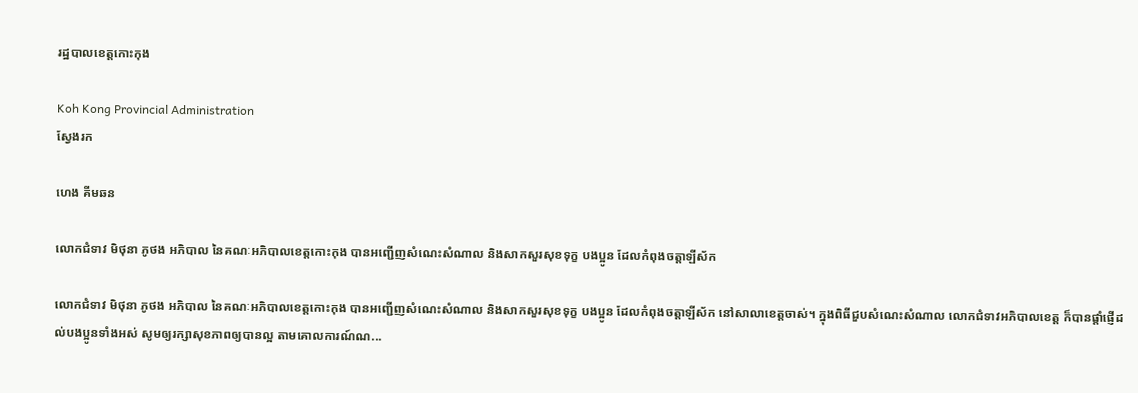រដ្ឋបាលខេត្តកោះកុង

Koh Kong Provincial Administration
ស្វែងរក

ហេង គីមឆន

លោកជំទាវ មិថុនា ភូថង អភិបាល នៃគណៈអភិបាលខេត្តកោះកុង បានអញ្ជើញសំណេះសំណាល និងសាកសួរសុខទុក្ខ បងប្អូន ដែលកំពុងចត្តាឡីស័ក

លោកជំទាវ មិថុនា ភូថង អភិបាល នៃគណៈអភិបាលខេត្តកោះកុង បានអញ្ជើញសំណេះសំណាល និងសាកសួរសុខទុក្ខ បងប្អូន ដែលកំពុងចត្តាឡីស័ក នៅសាលាខេត្តចាស់។ ក្នុងពិធីជួបសំណេះសំណាល លោកជំទាវអភិបាលខេត្ត ក៏បានផ្តាំផ្ញើដល់បងប្អូនទាំងអស់ សូមឲ្យរក្សាសុខភាពឲ្យបានល្អ តាមគោលការណ៍ណ...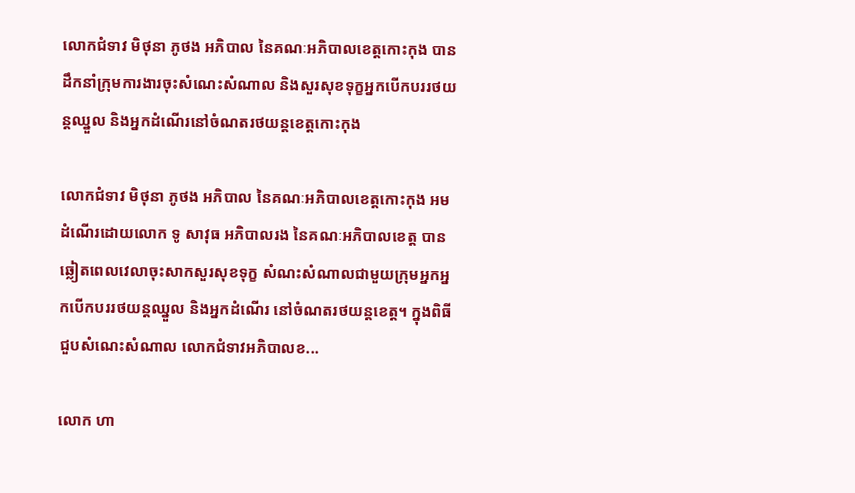លោកជំទាវ មិថុនា ភូថង អភិបាល នៃគណៈអភិបាលខេត្តកោះកុង បានដឹកនាំក្រុមការងារចុះសំណេះសំណាល និងសួរសុខទុក្ខអ្នកបើកបររថយន្តឈ្នួល និងអ្នកដំណើរនៅចំណតរថយន្តខេត្តកោះកុង

លោកជំទាវ មិថុនា ភូថង អភិបាល នៃគណៈអភិបាលខេត្តកោះកុង អមដំណើរដោយលោក ទូ សាវុធ អភិបាលរង នៃគណៈអភិបាលខេត្ត បានឆ្លៀតពេលវេលាចុះសាកសួរសុខទុក្ខ សំណះសំណាលជាមួយក្រុមអ្នកអ្នកបើកបររថយន្តឈ្នួល និងអ្នកដំណើរ នៅចំណតរថយន្តខេត្ត។ ក្នុងពិធីជួបសំណេះសំណាល លោកជំទាវអភិបាលខ...

លោក ហា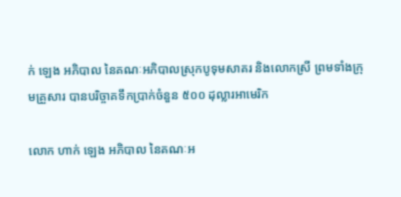ក់ ឡេង អភិបាល នៃគណៈអភិបាលស្រុកបូទុមសាគរ និងលោកស្រី ព្រមទាំងក្រុមគ្រួសារ បានបរិច្ចាគទឹកប្រាក់ចំនួន ៥០០ ដុល្លារអាមេរិក

លោក ហាក់ ឡេង អភិបាល នៃគណៈអ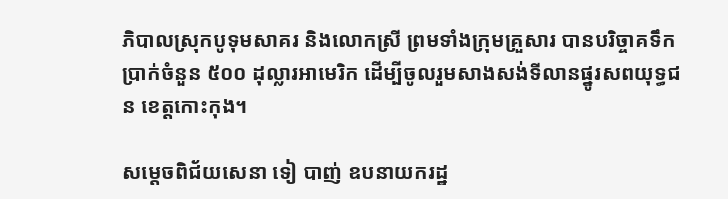ភិបាលស្រុកបូទុមសាគរ និងលោកស្រី ព្រមទាំងក្រុមគ្រួសារ បានបរិច្ចាគទឹកប្រាក់ចំនួន ៥០០ ដុល្លារអាមេរិក ដើម្បីចូលរួមសាងសង់ទីលានផ្នូរសពយុទ្ធជន ខេត្តកោះកុង។

សម្តេចពិជ័យសេនា ទៀ បាញ់ ឧបនាយករដ្ឋ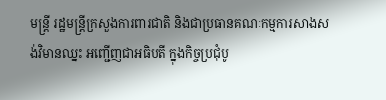មន្ត្រី រដ្ឋមន្ត្រីក្រសួងការពារជាតិ និងជាប្រធានគណៈកម្មការសាងសង់វិមានឈ្នះ អញ្ជើញជាអធិបតី ក្នុងកិច្ចប្រជុំបូ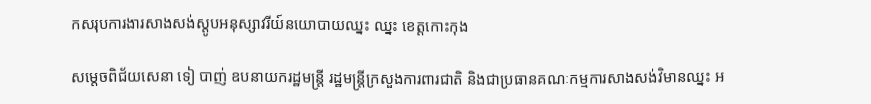កសរុបការងារសាងសង់ស្តូបអនុស្សាវរីយ៍នយោបាយឈ្នះ ឈ្នះ ខេត្តកោះកុង

សម្តេចពិជ័យសេនា ទៀ បាញ់ ឧបនាយករដ្ឋមន្ត្រី រដ្ឋមន្ត្រីក្រសួងការពារជាតិ និងជាប្រធានគណៈកម្មការសាងសង់វិមានឈ្នះ អ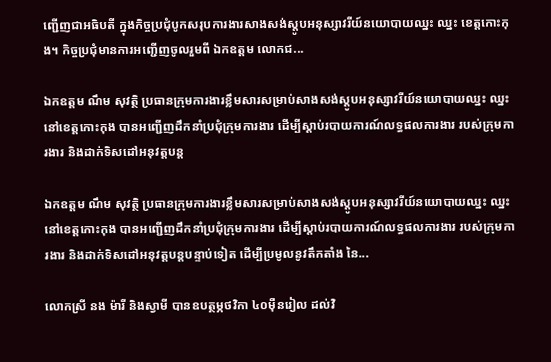ញ្ជើញជាអធិបតី ក្នុងកិច្ចប្រជុំបូកសរុបការងារសាងសង់ស្តូបអនុស្សាវរីយ៍នយោបាយឈ្នះ ឈ្នះ ខេត្តកោះកុង។ កិច្ចប្រជុំមានការអញ្ជើញចូលរួមពី ឯកឧត្តម លោកជ...

ឯកឧត្តម ណឹម សុវត្ថិ ប្រធានក្រុមការងារខ្លឹមសារសម្រាប់សាងសង់ស្តូបអនុស្សាវរីយ៍នយោបាយឈ្នះ ឈ្នះ នៅខេត្តកោះកុង បានអញ្ជើញដឹកនាំប្រជុំក្រុមការងារ ដើម្បីស្តាប់របាយការណ៍លទ្ធផលការងារ របស់ក្រុមការងារ និងដាក់ទិសដៅអនុវត្តបន្ត

ឯកឧត្តម ណឹម សុវត្ថិ ប្រធានក្រុមការងារខ្លឹមសារសម្រាប់សាងសង់ស្តូបអនុស្សាវរីយ៍នយោបាយឈ្នះ ឈ្នះ នៅខេត្តកោះកុង បានអញ្ជើញដឹកនាំប្រជុំក្រុមការងារ ដើម្បីស្តាប់របាយការណ៍លទ្ធផលការងារ របស់ក្រុមការងារ និងដាក់ទិសដៅអនុវត្តបន្តបន្ទាប់ទៀត ដើម្បីប្រមូលនូវតឹកតាំង នៃ...

លោកស្រី នង ម៉ារី និងស្វាមី បានឧបត្ថម្ភថវិកា ៤០ម៉ឺនរៀល ដល់វិ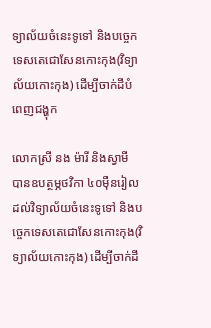ទ្យាល័យចំនេះទូទៅ និងបច្ចេកទេសតេជោសែនកោះកុង(វិទ្យាល័យកោះកុង) ដើម្បីចាក់ដីបំពេញជង្ហុក

លោកស្រី នង ម៉ារី និងស្វាមី បានឧបត្ថម្ភថវិកា ៤០ម៉ឺនរៀល ដល់វិទ្យាល័យចំនេះទូទៅ និងបច្ចេកទេសតេជោសែនកោះកុង(វិទ្យាល័យកោះកុង) ដើម្បីចាក់ដី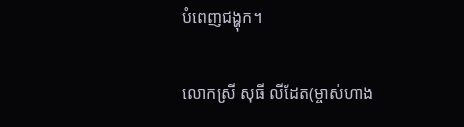បំពេញជង្ហុក។

លោកស្រី សុធី លីដែត(ម្ចាស់ហាង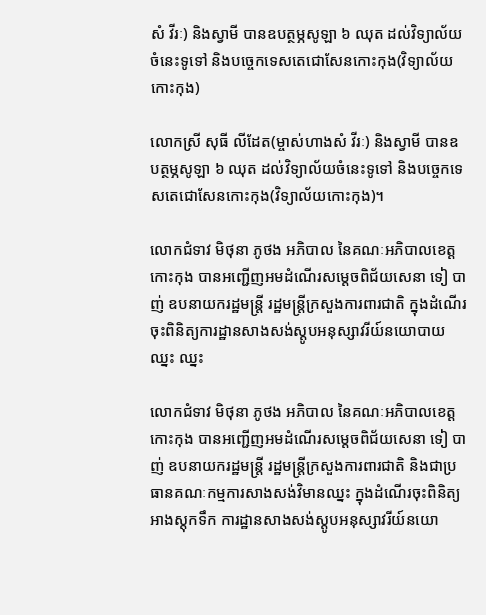សំ វីរៈ) និងស្វាមី បានឧបត្ថម្ភសូឡា ៦ ឈុត ដល់វិទ្យាល័យចំនេះទូទៅ និងបច្ចេកទេសតេជោសែនកោះកុង(វិទ្យាល័យ កោះកុង)

លោកស្រី សុធី លីដែត(ម្ចាស់ហាងសំ វីរៈ) និងស្វាមី បានឧបត្ថម្ភសូឡា ៦ ឈុត ដល់វិទ្យាល័យចំនេះទូទៅ និងបច្ចេកទេសតេជោសែនកោះកុង(វិទ្យាល័យកោះកុង)។

លោកជំទាវ មិថុនា ភូថង អភិបាល នៃគណៈអភិបាលខេត្តកោះកុង បានអញ្ជើញអមដំណើរសម្តេចពិជ័យសេនា ទៀ បាញ់ ឧបនាយករដ្ឋមន្ត្រី រដ្ឋមន្ត្រីក្រសួងការពារជាតិ ក្នុងដំណើរចុះពិនិត្យការដ្ឋានសាងសង់ស្តូបអនុស្សាវរីយ៍នយោបាយឈ្នះ ឈ្នះ

លោកជំទាវ មិថុនា ភូថង អភិបាល នៃគណៈអភិបាលខេត្តកោះកុង បានអញ្ជើញអមដំណើរសម្តេចពិជ័យសេនា ទៀ បាញ់ ឧបនាយករដ្ឋមន្ត្រី រដ្ឋមន្ត្រីក្រសួងការពារជាតិ និងជាប្រធានគណៈកម្មការសាងសង់វិមានឈ្នះ ក្នុងដំណើរចុះពិនិត្យអាងស្តុកទឹក ការដ្ឋានសាងសង់ស្តូបអនុស្សាវរីយ៍នយោ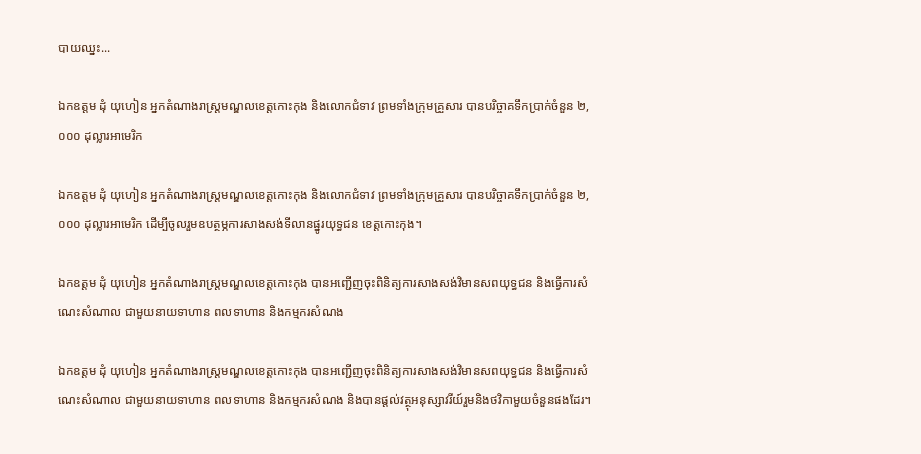បាយឈ្នះ...

ឯកឧត្តម ដុំ យុហៀន អ្នកតំណាងរាស្ត្រមណ្ឌលខេត្តកោះកុង និងលោកជំទាវ ព្រមទាំងក្រុមគ្រួសារ បានបរិច្ចាគទឹកប្រាក់ចំនួន ២,០០០ ដុល្លារអាមេរិក

ឯកឧត្តម ដុំ យុហៀន អ្នកតំណាងរាស្ត្រមណ្ឌលខេត្តកោះកុង និងលោកជំទាវ ព្រមទាំងក្រុមគ្រួសារ បានបរិច្ចាគទឹកប្រាក់ចំនួន ២,០០០ ដុល្លារអាមេរិក ដើម្បីចូលរួមឧបត្ថម្ភការសាងសង់ទីលានផ្នូរយុទ្ធជន ខេត្តកោះកុង។

ឯកឧត្តម ដុំ យុហៀន អ្នកតំណាងរាស្ត្រមណ្ឌលខេត្តកោះកុង បានអញ្ជើញចុះពិនិត្យការសាងសង់វិមានសពយុទ្ធជន និងធ្វើការសំណេះសំណាល ជាមួយនាយទាហាន ពលទាហាន និងកម្មករសំណង

ឯកឧត្តម ដុំ យុហៀន អ្នកតំណាងរាស្ត្រមណ្ឌលខេត្តកោះកុង បានអញ្ជើញចុះពិនិត្យការសាងសង់វិមានសពយុទ្ធជន និងធ្វើការសំណេះសំណាល ជាមួយនាយទាហាន ពលទាហាន និងកម្មករសំណង និងបានផ្តល់វត្ថុអនុស្សាវរីយ៍រួមនិងថវិកាមួយចំនួនផងដែរ។